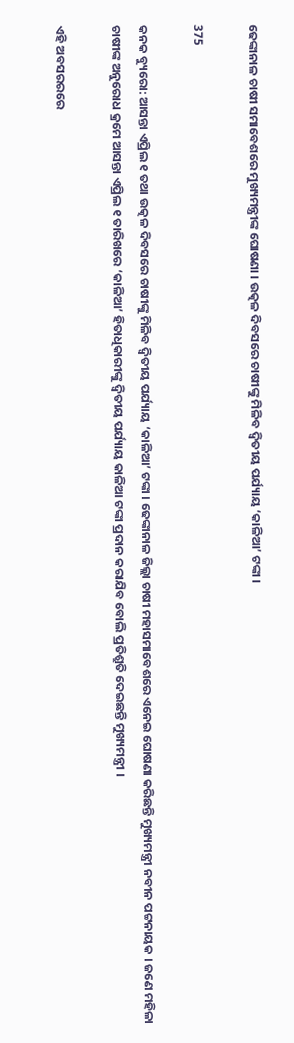ଢେଙ୍କାନାଳ ଚାଷୀ ସମାବେଶରେ ମୁଖ୍ୟମନ୍ତ୍ରୀଙ୍କ ଘୋଷଣା । ଉତ୍କଳ ଦିବସରେ ଚାଷୀଙ୍କୁ ମିଳିବ ଦ୍ୱିତୀୟ ପର୍ଯ୍ୟାୟ ‘କାଳିଆ’ ଟଙ୍କା ।

375

କନକ ବ୍ୟୁରୋ: ଆସନ୍ତା ଏପ୍ରିଲ ୧ ତଥା ଉତ୍କଳ ଦିବସରେ ଚାଷୀଙ୍କୁ ମିଳିବ ଦ୍ୱିତୀୟ ପର୍ଯ୍ୟାୟ ‘କାଳିଆ’ ଟଙ୍କା । ଢେଙ୍କାନାଳ ଜିଲ୍ଲା ଚାଷୀ ମହାସମାବେଶରେ ଏନେଇ ଘୋଷଣା କରିଛନ୍ତି ମୁଖ୍ୟମନ୍ତ୍ରୀ ନବୀନ ପଟ୍ଟନାୟକ । ଜଣେ ମହିଳା ଚାଷୀଙ୍କ ଅନୁରୋଧ କ୍ରମେ ଆସନ୍ତା ଏପ୍ରିଲ ୧ ତାରିଖରେ ‘କାଳିଆ’ ହିତାଧିକାରୀଙ୍କୁ ଦ୍ୱିତୀୟ ପର୍ଯ୍ୟାୟ କାଳିଆ ଟଙ୍କା ପ୍ରଦାନ କରାଯିବ ବୋଲି ପ୍ରତିଶ୍ରୁତି ଦେଇଛନ୍ତି ମୁଖ୍ୟମନ୍ତ୍ରୀ ।

ଏହି ଅବସରରରେ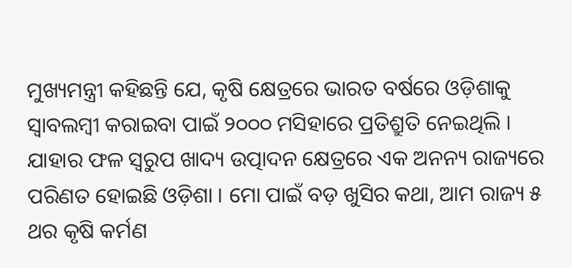ମୁଖ୍ୟମନ୍ତ୍ରୀ କହିଛନ୍ତି ଯେ, କୃଷି କ୍ଷେତ୍ରରେ ଭାରତ ବର୍ଷରେ ଓଡ଼ିଶାକୁ ସ୍ୱାବଲମ୍ବୀ କରାଇବା ପାଇଁ ୨୦୦୦ ମସିହାରେ ପ୍ରତିଶ୍ରୁତି ନେଇଥିଲି । ଯାହାର ଫଳ ସ୍ୱରୁପ ଖାଦ୍ୟ ଉତ୍ପାଦନ କ୍ଷେତ୍ରରେ ଏକ ଅନନ୍ୟ ରାଜ୍ୟରେ ପରିଣତ ହୋଇଛି ଓଡ଼ିଶା । ମୋ ପାଇଁ ବଡ଼ ଖୁସିର କଥା, ଆମ ରାଜ୍ୟ ୫ ଥର କୃଷି କର୍ମଣ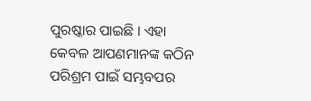ପୁରଷ୍କାର ପାଇଛି । ଏହା କେବଳ ଆପଣମାନଙ୍କ କଠିନ ପରିଶ୍ରମ ପାଇଁ ସମ୍ଭବପର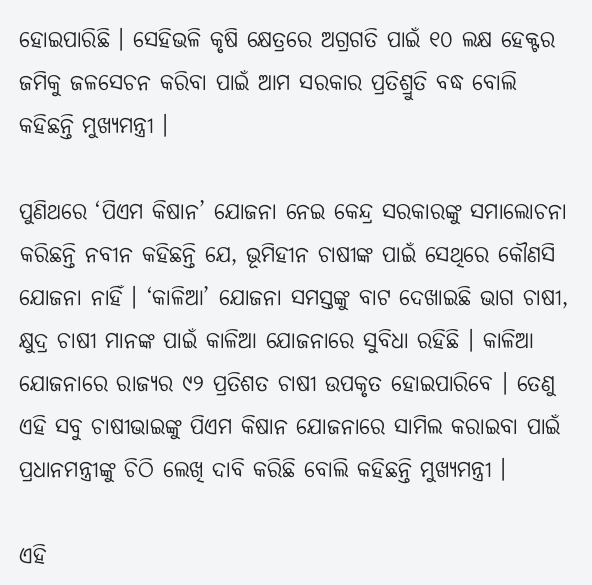ହୋଇପାରିଛି । ସେହିଭଳି କୃଷି କ୍ଷେତ୍ରରେ ଅଗ୍ରଗତି ପାଇଁ ୧୦ ଲକ୍ଷ ହେକ୍ଟର ଜମିକୁ ଜଳସେଚନ କରିବା ପାଇଁ ଆମ ସରକାର ପ୍ରତିଶ୍ରୁତି ବଦ୍ଧ ବୋଲି କହିଛନ୍ତି ମୁଖ୍ୟମନ୍ତ୍ରୀ ।

ପୁଣିଥରେ ‘ପିଏମ କିଷାନ’ ଯୋଜନା ନେଇ କେନ୍ଦ୍ର ସରକାରଙ୍କୁ ସମାଲୋଚନା କରିଛନ୍ତି ନବୀନ କହିଛନ୍ତି ଯେ, ଭୂମିହୀନ ଚାଷୀଙ୍କ ପାଇଁ ସେଥିରେ କୌଣସି ଯୋଜନା ନାହିଁ । ‘କାଳିଆ’ ଯୋଜନା ସମସ୍ତଙ୍କୁ ବାଟ ଦେଖାଇଛି ଭାଗ ଚାଷୀ, କ୍ଷୁଦ୍ର ଚାଷୀ ମାନଙ୍କ ପାଇଁ କାଳିଆ ଯୋଜନାରେ ସୁବିଧା ରହିଛି । କାଳିଆ ଯୋଜନାରେ ରାଜ୍ୟର ୯୨ ପ୍ରତିଶତ ଚାଷୀ ଉପକୃତ ହୋଇପାରିବେ । ତେଣୁ ଏହି ସବୁ ଚାଷୀଭାଇଙ୍କୁ ପିଏମ କିଷାନ ଯୋଜନାରେ ସାମିଲ କରାଇବା ପାଇଁ ପ୍ରଧାନମନ୍ତ୍ରୀଙ୍କୁ ଚିଠି ଲେଖି ଦାବି କରିଛି ବୋଲି କହିଛନ୍ତି ମୁଖ୍ୟମନ୍ତ୍ରୀ ।

ଏହି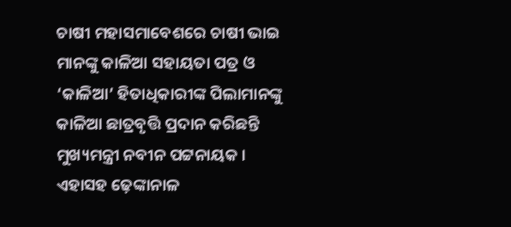ଚାଷୀ ମହାସମାବେଶରେ ଚାଷୀ ଭାଇ ମାନଙ୍କୁ କାଳିଆ ସହାୟତା ପତ୍ର ଓ ‘କାଳିଆ’ ହିତାଧିକାରୀଙ୍କ ପିଲାମାନଙ୍କୁ କାଳିଆ ଛାତ୍ରବୃତ୍ତି ପ୍ରଦାନ କରିଛନ୍ତି ମୁଖ୍ୟମନ୍ତ୍ରୀ ନବୀନ ପଟ୍ଟନାୟକ । ଏହାସହ ଢ଼େଙ୍କାନାଳ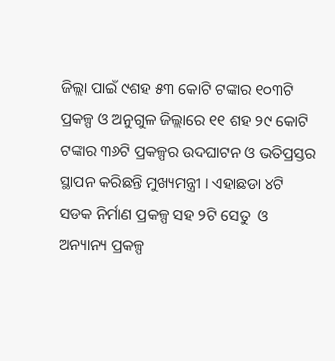ଜିଲ୍ଲା ପାଇଁ ୯ଶହ ୫୩ କୋଟି ଟଙ୍କାର ୧୦୩ଟି ପ୍ରକଳ୍ପ ଓ ଅନୁଗୁଳ ଜିଲ୍ଲାରେ ୧୧ ଶହ ୨୯ କୋଟି ଟଙ୍କାର ୩୬ଟି ପ୍ରକଳ୍ପର ଉଦଘାଟନ ଓ ଭତିପ୍ରସ୍ତର ସ୍ଥାପନ କରିଛନ୍ତି ମୁଖ୍ୟମନ୍ତ୍ରୀ । ଏହାଛଡା ୪ଟି ସଡକ ନିର୍ମାଣ ପ୍ରକଳ୍ପ ସହ ୨ଟି ସେତୁ  ଓ ଅନ୍ୟାନ୍ୟ ପ୍ରକଳ୍ପ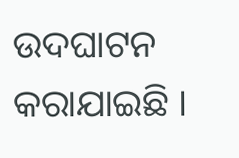ଉଦଘାଟନ କରାଯାଇଛି ।